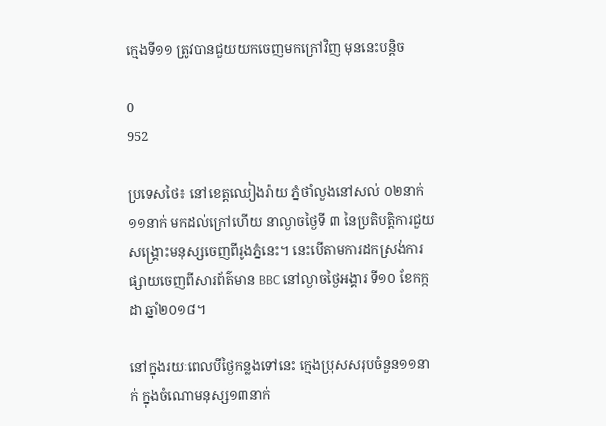ក្មេងទី១១ ត្រូវបានជួយយកចេញមកក្រៅវិញ មុននេះបន្តិច

0
952

ប្រទេសថៃ៖ នៅខេត្តឈៀងរ៉ាយ ភ្នំថាំលួងនៅសល់ ០២នាក់ ១១នាក់ មកដល់ក្រៅហើយ នាល្ងាចថ្ងៃទី ៣ នៃប្រតិបត្តិការជួយសង្រ្គោះមនុស្សចេញពីរូងភ្នំនេះ។ នេះបើតាមការដកស្រង់ការផ្សាយចេញពីសារព័ត៌មាន BBC នៅល្ងាចថ្ងៃអង្គារ ទី១០ ខែកក្កដា ឆ្នាំ២០១៨។

នៅក្នុងរយៈពេលបីថ្ងៃកន្លងទៅនេះ ក្មេងប្រុសសរុបចំនួន១១នាក់ ក្នុងចំណោមនុស្ស១៣នាក់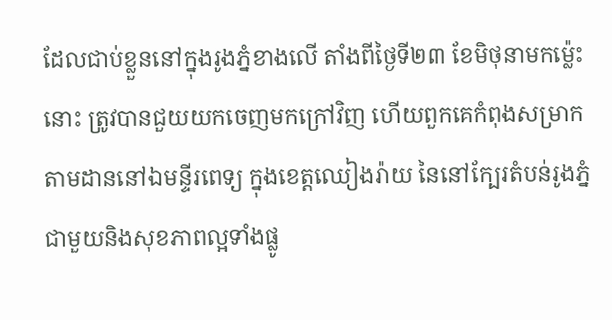ដែលជាប់ខ្លួននៅក្នុងរូងភ្នំខាងលើ តាំងពីថ្ងៃទី២៣ ខែមិថុនាមកម្ល៉េះនោះ ត្រូវបានជួយយកចេញមកក្រៅវិញ ហើយពួកគេកំពុងសម្រាកតាមដាននៅឯមន្ទីរពេទ្យ ក្នុងខេត្តឈៀងរ៉ាយ នៃនៅក្បែរតំបន់រូងភ្នំ ជាមួយនិងសុខភាពល្អទាំងផ្លូ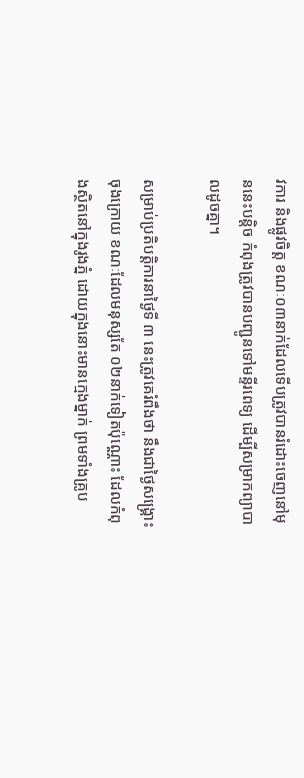វការ និងផ្លូវចិត្ត ខណៈ០៣នាក់ដែលទើបត្រូវបានរំដោះចេញនៅមុននេះបន្តិច កំពុងត្រូវបានបញ្ជូនទៅមន្ទីរពេទ្យ ដើម្បីសម្រាកព្យាបាលដូចគ្នា។

សម្រាប់ប្រតិបត្តិការនាថ្ងៃទី ៣ នេះត្រូវគេរំពឹងថា នឹងជាថ្ងៃសង្រ្គោះចុងក្រោយ ខណៈដែលមនុស្សតែ ០២នាក់ទៀតប៉ុណ្ណោះ ដែលកំពុងស្ថិតនៅក្នុងរូងភ្នំ ដោយក្នុងនោះមានក្មេងម្នាក់ ព្រមទាំងគ្រូប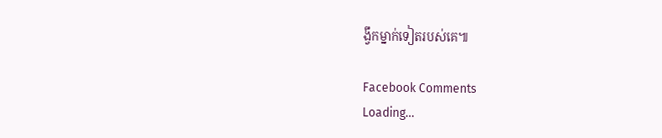ង្វឹកម្នាក់ទៀតរបស់គេ៕

Facebook Comments
Loading...